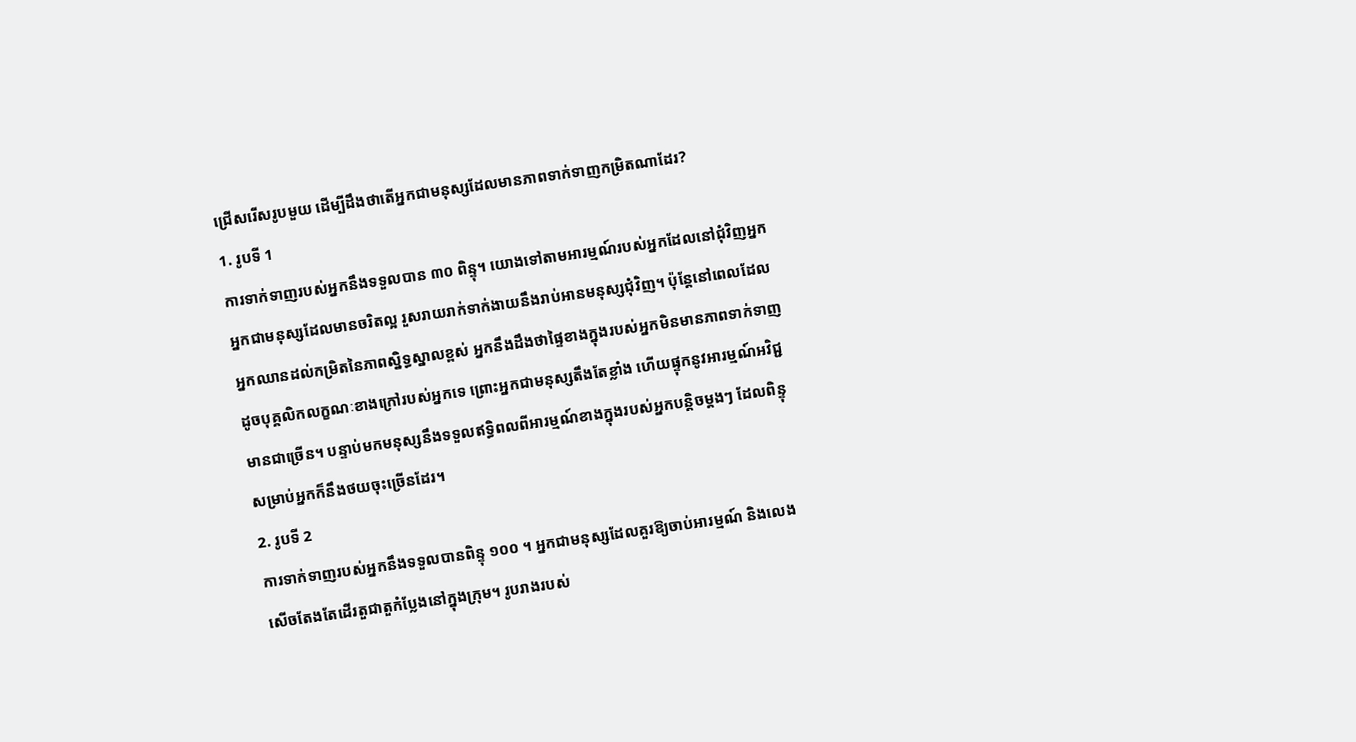ជ្រើសរើសរូបមួយ ដើម្បីដឹងថាតើអ្នកជាមនុស្សដែលមានភាពទាក់ទាញកម្រិតណាដែរ?
1. រូបទី 1
ការទាក់ទាញរបស់អ្នកនឹងទទួលបាន ៣០ ពិន្ទុ។ យោងទៅតាមអារម្មណ៍របស់អ្នកដែលនៅជុំវិញអ្នក អ្នកជាមនុស្សដែលមានចរិតល្អ រួសរាយរាក់ទាក់ងាយនឹងរាប់អានមនុស្សជុំវិញ។ ប៉ុន្តែនៅពេលដែលអ្នកឈានដល់កម្រិតនៃភាពស្និទ្ធស្នាលខ្ពស់ អ្នកនឹងដឹងថាផ្ទៃខាងក្នុងរបស់អ្នកមិនមានភាពទាក់ទាញដូចបុគ្គលិកលក្ខណៈខាងក្រៅរបស់អ្នកទេ ព្រោះអ្នកជាមនុស្សតឹងតែខ្លាំង ហើយផ្ទុកនូវអារម្មណ៍អវិជ្ជមានជាច្រើន។ បន្ទាប់មកមនុស្សនឹងទទួលឥទ្ធិពលពីអារម្មណ៍ខាងក្នុងរបស់អ្នកបន្តិចម្តងៗ ដែលពិន្ទុសម្រាប់អ្នកក៏នឹងថយចុះច្រើនដែរ។
2. រូបទី 2
ការទាក់ទាញរបស់អ្នកនឹងទទួលបានពិន្ទុ ១០០ ។ អ្នកជាមនុស្សដែលគួរឱ្យចាប់អារម្មណ៍ និងលេងសើចតែងតែដើរតួជាតួកំប្លែងនៅក្នុងក្រុម។ រូបរាងរបស់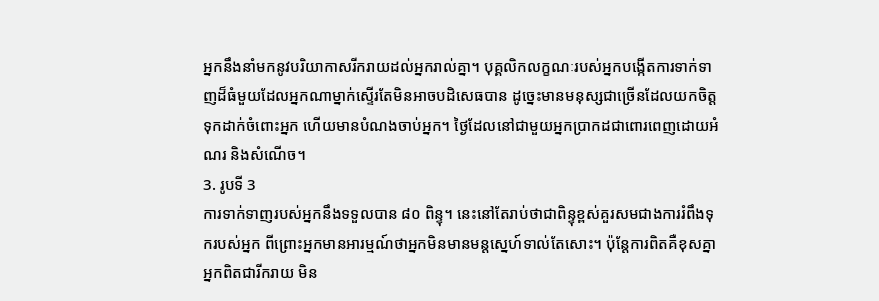អ្នកនឹងនាំមកនូវបរិយាកាសរីករាយដល់អ្នករាល់គ្នា។ បុគ្គលិកលក្ខណៈរបស់អ្នកបង្កើតការទាក់ទាញដ៏ធំមួយដែលអ្នកណាម្នាក់ស្ទើរតែមិនអាចបដិសេធបាន ដូច្នេះមានមនុស្សជាច្រើនដែលយកចិត្តទុកដាក់ចំពោះអ្នក ហើយមានបំណងចាប់អ្នក។ ថ្ងៃដែលនៅជាមួយអ្នកប្រាកដជាពោរពេញដោយអំណរ និងសំណើច។
3. រូបទី 3
ការទាក់ទាញរបស់អ្នកនឹងទទួលបាន ៨០ ពិន្ទុ។ នេះនៅតែរាប់ថាជាពិន្ទុខ្ពស់គួរសមជាងការរំពឹងទុករបស់អ្នក ពីព្រោះអ្នកមានអារម្មណ៍ថាអ្នកមិនមានមន្តស្នេហ៍ទាល់តែសោះ។ ប៉ុន្តែការពិតគឺខុសគ្នាអ្នកពិតជារីករាយ មិន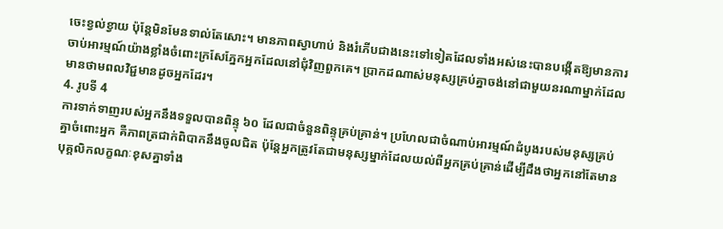ចេះខ្វល់ខ្វាយ ប៉ុន្តែមិនមែនទាល់តែសោះ។ មានភាពស្វាហាប់ និងរំភើបជាងនេះទៅទៀតដែលទាំងអស់នេះបានបង្កើតឱ្យមានការចាប់អារម្មណ៍យ៉ាងខ្លាំងចំពោះក្រសែភ្នែកអ្នកដែលនៅជុំវិញពួកគេ។ ប្រាកដណាស់មនុស្សគ្រប់គ្នាចង់នៅជាមួយនរណាម្នាក់ដែលមានថាមពលវិជ្ជមានដូចអ្នកដែរ។
4. រូបទី 4
ការទាក់ទាញរបស់អ្នកនឹងទទួលបានពិន្ទុ ៦០ ដែលជាចំនួនពិន្ទុគ្រប់គ្រាន់។ ប្រហែលជាចំណាប់អារម្មណ៍ដំបូងរបស់មនុស្សគ្រប់គ្នាចំពោះអ្នក គឺភាពត្រជាក់ពិបាកនឹងចូលជិត ប៉ុន្តែអ្នកត្រូវតែជាមនុស្សម្នាក់ដែលយល់ពីអ្នកគ្រប់គ្រាន់ដើម្បីដឹងថាអ្នកនៅតែមានបុគ្គលិកលក្ខណៈខុសគ្នាទាំង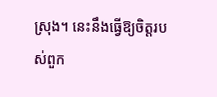ស្រុង។ នេះនឹងធ្វើឱ្យចិត្តរបស់ពួក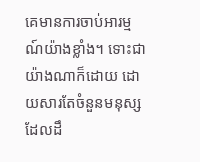គេមានការចាប់អារម្មណ៍យ៉ាងខ្លាំង។ ទោះជាយ៉ាងណាក៏ដោយ ដោយសារតែចំនួនមនុស្សដែលដឹ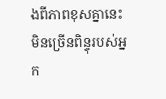ងពីភាពខុសគ្នានេះមិនច្រើនពិន្ទុរបស់អ្នក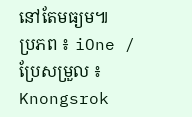នៅតែមធ្យម៕
ប្រភព ៖ iOne / ប្រែសម្រួល ៖ Knongsrok